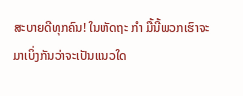ສະບາຍດີທຸກຄົນ! ໃນຫັດຖະ ກຳ ມື້ນີ້ພວກເຮົາຈະມາເບິ່ງກັນວ່າຈະເປັນແນວໃດ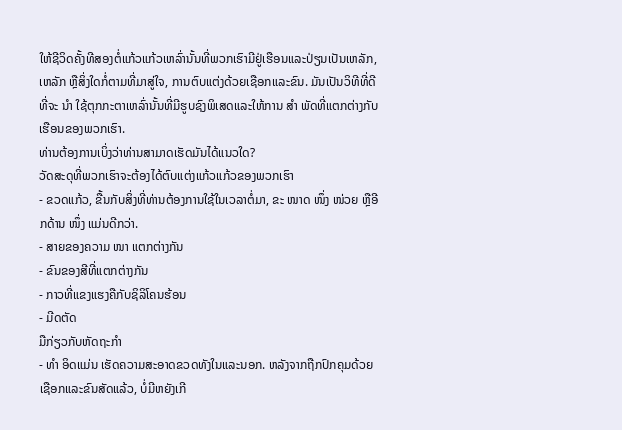ໃຫ້ຊີວິດຄັ້ງທີສອງຕໍ່ແກ້ວແກ້ວເຫລົ່ານັ້ນທີ່ພວກເຮົາມີຢູ່ເຮືອນແລະປ່ຽນເປັນເຫລັກ, ເຫລັກ ຫຼືສິ່ງໃດກໍ່ຕາມທີ່ມາສູ່ໃຈ, ການຕົບແຕ່ງດ້ວຍເຊືອກແລະຂົນ. ມັນເປັນວິທີທີ່ດີທີ່ຈະ ນຳ ໃຊ້ຕຸກກະຕາເຫລົ່ານັ້ນທີ່ມີຮູບຊົງພິເສດແລະໃຫ້ການ ສຳ ພັດທີ່ແຕກຕ່າງກັບເຮືອນຂອງພວກເຮົາ.
ທ່ານຕ້ອງການເບິ່ງວ່າທ່ານສາມາດເຮັດມັນໄດ້ແນວໃດ?
ວັດສະດຸທີ່ພວກເຮົາຈະຕ້ອງໄດ້ຕົບແຕ່ງແກ້ວແກ້ວຂອງພວກເຮົາ
- ຂວດແກ້ວ, ຂື້ນກັບສິ່ງທີ່ທ່ານຕ້ອງການໃຊ້ໃນເວລາຕໍ່ມາ, ຂະ ໜາດ ໜຶ່ງ ໜ່ວຍ ຫຼືອີກດ້ານ ໜຶ່ງ ແມ່ນດີກວ່າ.
- ສາຍຂອງຄວາມ ໜາ ແຕກຕ່າງກັນ
- ຂົນຂອງສີທີ່ແຕກຕ່າງກັນ
- ກາວທີ່ແຂງແຮງຄືກັບຊິລິໂຄນຮ້ອນ
- ມີດຕັດ
ມືກ່ຽວກັບຫັດຖະກໍາ
- ທຳ ອິດແມ່ນ ເຮັດຄວາມສະອາດຂວດທັງໃນແລະນອກ. ຫລັງຈາກຖືກປົກຄຸມດ້ວຍເຊືອກແລະຂົນສັດແລ້ວ, ບໍ່ມີຫຍັງເກີ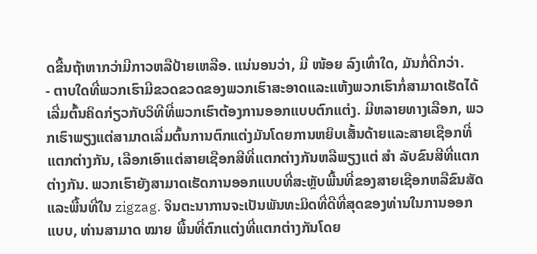ດຂື້ນຖ້າຫາກວ່າມີກາວຫລືປ້າຍເຫລືອ. ແນ່ນອນວ່າ, ມີ ໜ້ອຍ ລົງເທົ່າໃດ, ມັນກໍ່ດີກວ່າ.
- ຕາບໃດທີ່ພວກເຮົາມີຂວດຂວດຂອງພວກເຮົາສະອາດແລະແຫ້ງພວກເຮົາກໍ່ສາມາດເຮັດໄດ້ ເລີ່ມຕົ້ນຄິດກ່ຽວກັບວິທີທີ່ພວກເຮົາຕ້ອງການອອກແບບຕົກແຕ່ງ. ມີຫລາຍທາງເລືອກ, ພວກເຮົາພຽງແຕ່ສາມາດເລີ່ມຕົ້ນການຕົກແຕ່ງມັນໂດຍການຫຍິບເສັ້ນດ້າຍແລະສາຍເຊືອກທີ່ແຕກຕ່າງກັນ, ເລືອກເອົາແຕ່ສາຍເຊືອກສີທີ່ແຕກຕ່າງກັນຫລືພຽງແຕ່ ສຳ ລັບຂົນສີທີ່ແຕກຕ່າງກັນ. ພວກເຮົາຍັງສາມາດເຮັດການອອກແບບທີ່ສະຫຼັບພື້ນທີ່ຂອງສາຍເຊືອກຫລືຂົນສັດແລະພື້ນທີ່ໃນ zigzag. ຈິນຕະນາການຈະເປັນພັນທະມິດທີ່ດີທີ່ສຸດຂອງທ່ານໃນການອອກແບບ, ທ່ານສາມາດ ໝາຍ ພື້ນທີ່ຕົກແຕ່ງທີ່ແຕກຕ່າງກັນໂດຍ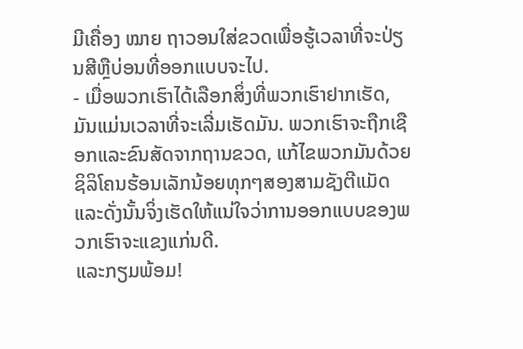ມີເຄື່ອງ ໝາຍ ຖາວອນໃສ່ຂວດເພື່ອຮູ້ເວລາທີ່ຈະປ່ຽນສີຫຼືບ່ອນທີ່ອອກແບບຈະໄປ.
- ເມື່ອພວກເຮົາໄດ້ເລືອກສິ່ງທີ່ພວກເຮົາຢາກເຮັດ, ມັນແມ່ນເວລາທີ່ຈະເລີ່ມເຮັດມັນ. ພວກເຮົາຈະຖືກເຊືອກແລະຂົນສັດຈາກຖານຂວດ, ແກ້ໄຂພວກມັນດ້ວຍຊິລິໂຄນຮ້ອນເລັກນ້ອຍທຸກໆສອງສາມຊັງຕີແມັດ ແລະດັ່ງນັ້ນຈິ່ງເຮັດໃຫ້ແນ່ໃຈວ່າການອອກແບບຂອງພວກເຮົາຈະແຂງແກ່ນດີ.
ແລະກຽມພ້ອມ!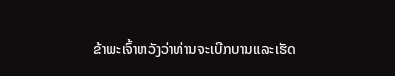ຂ້າພະເຈົ້າຫວັງວ່າທ່ານຈະເບີກບານແລະເຮັດ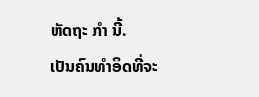ຫັດຖະ ກຳ ນີ້.
ເປັນຄົນທໍາອິດທີ່ຈະ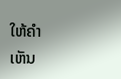ໃຫ້ຄໍາເຫັນ